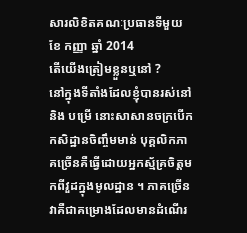សារលិខិតគណៈប្រធានទីមួយ ខែ កញ្ញា ឆ្នាំ 2014
តើយើងត្រៀមខ្លួនឬនៅ ?
នៅក្នុងទីតាំងដែលខ្ញុំបានរស់នៅ និង បម្រើ នោះសាសានចក្របើកកសិដ្ឋានចិញ្ចឹមមាន់ បុគ្គលិកភាគច្រើនគឺធ្វើដោយអ្នកស្ម័គ្រចិត្តមកពីវួដក្នុងមូលដ្ឋាន ។ ភាគច្រើន វាគឺជាគម្រោងដែលមានដំណើរ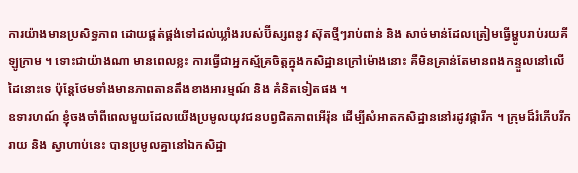ការយ៉ាងមានប្រសិទ្ធភាព ដោយផ្គត់ផ្គង់ទៅដល់ឃ្លាំងរបស់ប៊ីស្សពនូវ ស៊ុតថ្មីៗរាប់ពាន់ និង សាច់មាន់ដែលត្រៀមធ្វើម្ហូបរាប់រយគីឡូក្រាម ។ ទោះជាយ៉ាងណា មានពេលខ្លះ ការធ្វើជាអ្នកស្ម័គ្រចិត្តក្នុងកសិដ្ឋានក្រៅម៉ោងនោះ គឺមិនគ្រាន់តែមានពងកន្ទួលនៅលើដៃនោះទេ ប៉ុន្តែថែមទាំងមានភាពតានតឹងខាងអារម្មណ៍ និង គំនិតទៀតផង ។
ឧទារហណ៍ ខ្ញុំចងចាំពីពេលមួយដែលយើងប្រមូលយុវជនបព្វជិតភាពអើរ៉ុន ដើម្បីសំអាតកសិដ្ឋាននៅរដូវផ្ការីក ។ ក្រុមដ៏រំភើបរីករាយ និង ស្វាហាប់នេះ បានប្រមូលគ្នានៅឯកសិដ្ឋា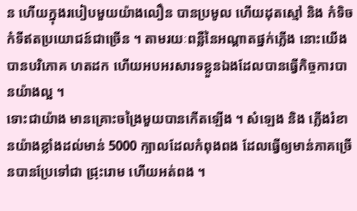ន ហើយក្នុងរបៀបមួយយ៉ាងលឿន បានប្រមូល ហើយដុតស្មៅ និង កំទិចកំទីឥតប្រយោជន៍ជាច្រើន ។ តាមរយៈពន្លឺនៃអណ្តាតផ្នក់ភ្លើង នោះយើងបានបរិភោគ ហតដក ហើយអបអរសារទខ្លួនឯងដែលបានធ្វើកិច្ចការបានយ៉ាងល្អ ។
ទោះជាយ៉ាង មានគ្រោះចង្រៃមួយបានកើតឡើង ។ សំឡេង និង ភ្លើងរំខានយ៉ាងខ្លាំងដល់មាន់ 5000 ក្បាលដែលកំពុងពង ដែលធ្វើឲ្យមាន់ភាគច្រើនបានប្រែទៅជា ជ្រុះរោម ហើយអត់ពង ។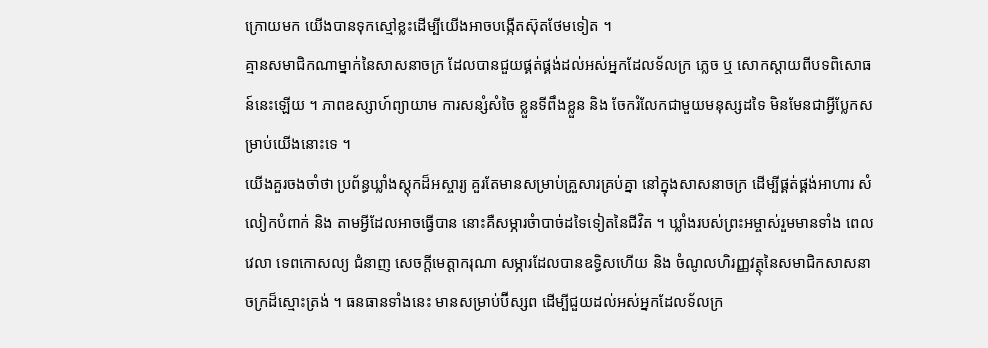ក្រោយមក យើងបានទុកស្មៅខ្លះដើម្បីយើងអាចបង្កើតស៊ុតថែមទៀត ។
គ្មានសមាជិកណាម្នាក់នៃសាសនាចក្រ ដែលបានជួយផ្គត់ផ្គង់ដល់អស់អ្នកដែលទ័លក្រ ភ្លេច ឬ សោកស្តាយពីបទពិសោធន៍នេះឡើយ ។ ភាពឧស្សាហ៍ព្យាយាម ការសន្សំសំចៃ ខ្លួនទីពឹងខ្លួន និង ចែករំលែកជាមួយមនុស្សដទៃ មិនមែនជាអ្វីប្លែកសម្រាប់យើងនោះទេ ។
យើងគួរចងចាំថា ប្រព័ន្ធឃ្លាំងស្តុកដ៏អស្ចារ្យ គួរតែមានសម្រាប់គ្រួសារគ្រប់គ្នា នៅក្នុងសាសនាចក្រ ដើម្បីផ្គត់ផ្គង់អាហារ សំលៀកបំពាក់ និង តាមអ្វីដែលអាចធ្វើបាន នោះគឺសម្ភារចំាបាច់ដទៃទៀតនៃជីវិត ។ ឃ្លាំងរបស់ព្រះអម្ចាស់រួមមានទាំង ពេលវេលា ទេពកោសល្យ ជំនាញ សេចក្តីមេត្តាករុណា សម្ភារដែលបានឧទ្ធិសហើយ និង ចំណូលហិរញ្ញវត្ថុនៃសមាជិកសាសនាចក្រដ៏ស្មោះត្រង់ ។ ធនធានទាំងនេះ មានសម្រាប់ប៊ីស្សព ដើម្បីជួយដល់អស់អ្នកដែលទ័លក្រ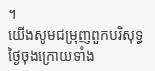។
យើងសូមជម្រុញពួកបរិសុទ្ធថ្ងៃចុងក្រោយទាំង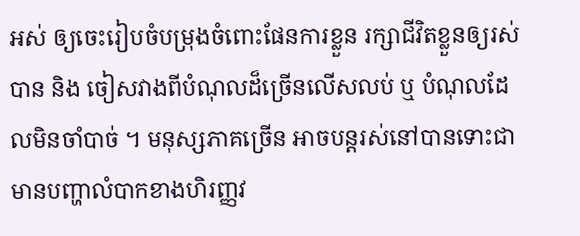អស់ ឲ្យចេះរៀបចំបម្រុងចំពោះផែនការខ្លួន រក្សាជីវិតខ្លួនឲ្យរស់បាន និង ចៀសវាងពីបំណុលដ៏ច្រើនលើសលប់ ឬ បំណុលដែលមិនចាំបាច់ ។ មនុស្សភាគច្រើន អាចបន្តរស់នៅបានទោះជាមានបញ្ហាលំបាកខាងហិរញ្ញវ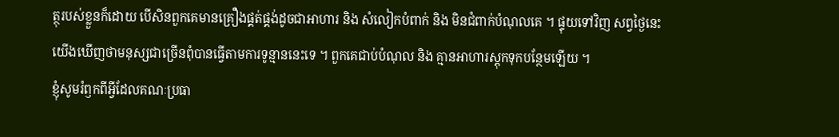ត្ថុរបស់ខ្លួនក៏ដោយ បើសិនពួកគេមានគ្រឿងផ្គត់ផ្គង់ដូចជាអាហារ និង សំលៀកបំពាក់ និង មិនជំពាក់បំណុលគេ ។ ផ្ទុយទៅវិញ សព្វថ្ងៃនេះ យើងឃើញថាមនុស្សជាច្រើនពុំបានធ្វើតាមការទូន្មាននេះទេ ។ ពួកគេជាប់បំណុល និង គ្មានអាហារស្តុកទុកបន្ថែមឡើយ ។
ខ្ញុំសូមរំឭកពីអ្វីដែលគណៈប្រធា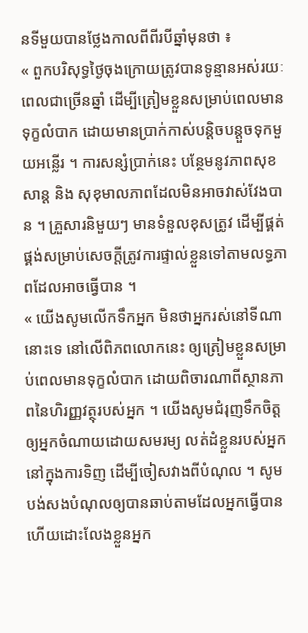នទីមួយបានថ្លែងកាលពីពីរបីឆ្នាំមុនថា ៖
« ពួកបរិសុទ្ធថ្ងៃចុងក្រោយត្រូវបានទូន្មានអស់រយៈពេលជាច្រើនឆ្នាំ ដើម្បីត្រៀមខ្លួនសម្រាប់ពេលមានទុក្ខលំបាក ដោយមានប្រាក់កាស់បន្តិចបន្តួចទុកមួយអន្លើរ ។ ការសន្សំប្រាក់នេះ បន្ថែមនូវភាពសុខសាន្ត និង សុខុមាលភាពដែលមិនអាចវាស់វែងបាន ។ គ្រួសារនិមួយៗ មានទំនួលខុសត្រូវ ដើម្បីផ្គត់ផ្គង់សម្រាប់សេចក្តីត្រូវការផ្ទាល់ខ្លួនទៅតាមលទ្ធភាពដែលអាចធ្វើបាន ។
« យើងសូមលើកទឹកអ្នក មិនថាអ្នករស់នៅទីណានោះទេ នៅលើពិភពលោកនេះ ឲ្យត្រៀមខ្លួនសម្រាប់ពេលមានទុក្ខលំបាក ដោយពិចារណាពីស្ថានភាពនៃហិរញ្ញវត្ថុរបស់អ្នក ។ យើងសូមជំរុញទឹកចិត្តឲ្យអ្នកចំណាយដោយសមរម្យ លត់ដំខ្លួនរបស់អ្នកនៅក្នុងការទិញ ដើម្បីចៀសវាងពីបំណុល ។ សូមបង់សងបំណុលឲ្យបានឆាប់តាមដែលអ្នកធ្វើបាន ហើយដោះលែងខ្លួនអ្នក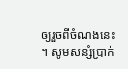ឲ្យរួចពីចំណងនេះ ។ សូមសន្សំប្រាក់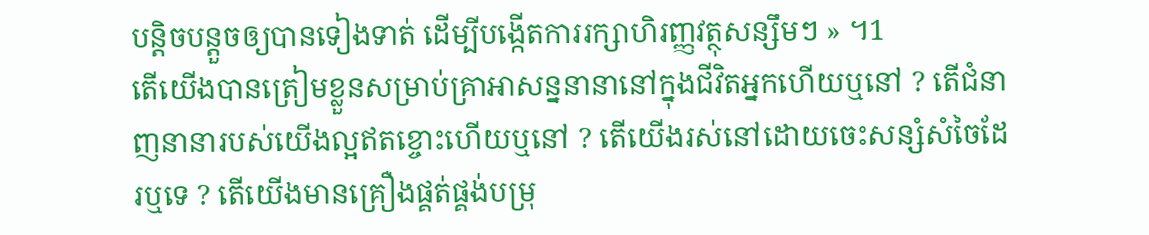បន្តិចបន្តួចឲ្យបានទៀងទាត់ ដើម្បីបង្កើតការរក្សាហិរញ្ញវត្ថុសន្សឹមៗ » ។1
តើយើងបានត្រៀមខ្លួនសម្រាប់គ្រាអាសន្ននានានៅក្នុងជីវិតអ្នកហើយឬនៅ ? តើជំនាញនានារបស់យើងល្អឥតខ្ចោះហើយឬនៅ ? តើយើងរស់នៅដោយចេះសន្សំសំចៃដែរឬទេ ? តើយើងមានគ្រឿងផ្គត់ផ្គង់បម្រុ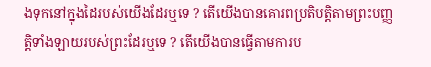ងទុកនៅក្នុងដៃរបស់យើងដែរឬទេ ? តើយើងបានគោរពប្រតិបត្តិតាមព្រះបញ្ញត្តិទាំងឡាយរបស់ព្រះដែរឬទេ ? តើយើងបានធ្វើតាមការប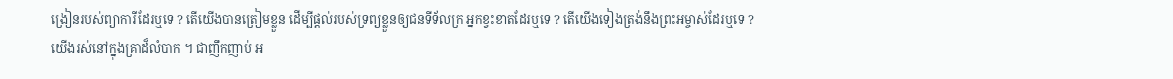ង្រៀនរបស់ព្យាការីដែរឬទេ ? តើយើងបានត្រៀមខ្លួន ដើម្បីផ្តល់របស់ទ្រព្យខ្លួនឲ្យជនទីទ័លក្រ អ្នកខ្វះខាតដែរឬទេ ? តើយើងទៀងត្រង់នឹងព្រះអម្ចាស់ដែរឬទេ ?
យើងរស់នៅក្នុងគ្រាដ៏លំបាក ។ ជាញឹកញាប់ អ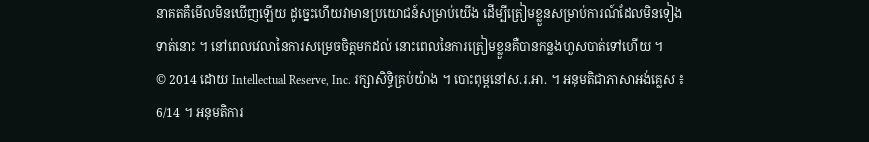នាគតគឺមើលមិនឃើញឡើយ ដូច្នេះហើយវាមានប្រយោជន៍សម្រាប់យើង ដើម្បីត្រៀមខ្លួនសម្រាប់ការណ៍ដែលមិនទៀងទាត់នោះ ។ នៅពេលវេលានៃការសម្រេចចិត្តមកដល់ នោះពេលនៃការត្រៀមខ្លួនគឺបានកន្លងហួសបាត់ទៅហើយ ។
© 2014 ដោយ Intellectual Reserve, Inc. រក្សាសិទ្ធិគ្រប់យ៉ាង ។ បោះពុម្ពនៅស.រ.អា. ។ អនុមតិជាភាសាអង់គ្លេស ៖ 6/14 ។ អនុមតិការ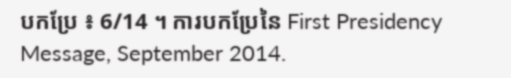បកប្រែ ៖ 6/14 ។ ការបកប្រែនៃ First Presidency Message, September 2014.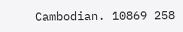Cambodian. 10869 258